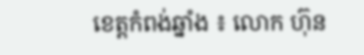ខេត្តកំពង់ឆ្នាំង ៖ លោក ហ៊ុន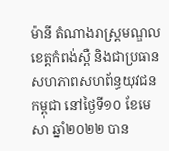ម៉ានី តំណាងរាស្ត្រមណ្ឌលខេត្តកំពង់ស្ពឺ និងជាប្រធានសហភាពសហព័ន្ធយុវជនកម្ពុជា នៅថ្ងៃទី១០ ខែមេសា ឆ្នាំ២០២២ បាន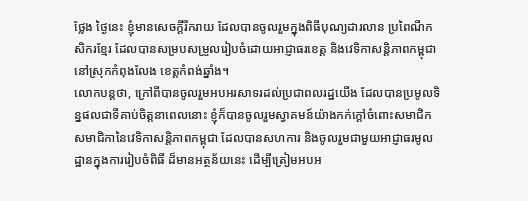ថ្លែង ថ្ងៃនេះ ខ្ញុំមានសេចក្តីរីករាយ ដែលបានចូលរួមក្នុងពិធីបុណ្យដារលាន ប្រពៃណីកសិករខ្មែរ ដែលបានសម្របសម្រួលរៀបចំដោយអាជ្ញាធរខេត្ត និងវេទិកាសន្តិភាពកម្ពុជា នៅស្រុកកំពុងលែង ខេត្តកំពង់ឆ្នាំង។
លោកបន្តថា, ក្រៅពីបានចូលរួមអបអរសាទរដល់ប្រជាពលរដ្ឋយើង ដែលបានប្រមូលទិន្នផលជាទីគាប់ចិត្តនាពេលនោះ ខ្ញុំក៏បានចូលរួមស្វាគមន៍យ៉ាងកក់ក្តៅចំពោះសមាជិក សមាជិកានៃវេទិកាសន្តិភាពកម្ពុជា ដែលបានសហការ និងចូលរួមជាមួយអាជ្ញាធរមូលដ្ឋានក្នុងការរៀបចំពិធី ដ៏មានអត្ថន័យនេះ ដើម្បីត្រៀមអបអ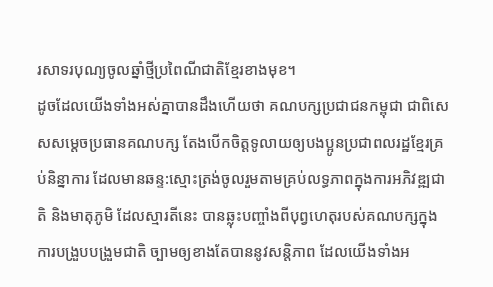រសាទរបុណ្យចូលឆ្នាំថ្មីប្រពៃណីជាតិខ្មែរខាងមុខ។
ដូចដែលយើងទាំងអស់គ្នាបានដឹងហើយថា គណបក្សប្រជាជនកម្ពុជា ជាពិសេសសម្តេចប្រធានគណបក្ស តែងបើកចិត្តទូលាយឲ្យបងប្អូនប្រជាពលរដ្ឋខ្មែរគ្រប់និន្នាការ ដែលមានឆន្ទ:ស្មោះត្រង់ចូលរួមតាមគ្រប់លទ្ធភាពក្នុងការអភិវឌ្ឍជាតិ និងមាតុភូមិ ដែលស្មារតីនេះ បានឆ្លុះបញ្ចាំងពីបុព្វហេតុរបស់គណបក្សក្នុងការបង្រួបបង្រួមជាតិ ច្បាមឲ្យខាងតែបាននូវសន្តិភាព ដែលយើងទាំងអ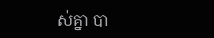ស់គ្នា បា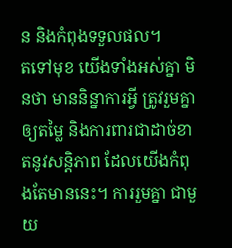ន និងកំពុងទទួលផល។
តទៅមុខ យើងទាំងអស់គ្នា មិនថា មាននិន្នាការអ្វី ត្រូវរួមគ្នាឲ្យតម្លៃ និងការពារជាដាច់ខាតនូវសន្តិភាព ដែលយើងកំពុងតែមាននេះ។ ការរួមគ្នា ជាមួយ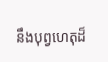នឹងបុព្វហេតុដ៏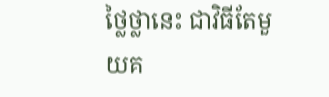ថ្លៃថ្លានេះ ជាវិធីតែមួយគ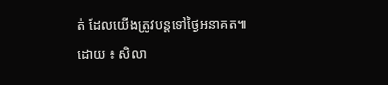ត់ ដែលយើងត្រូវបន្តទៅថ្ងៃអនាគត៕
ដោយ ៖ សិលា